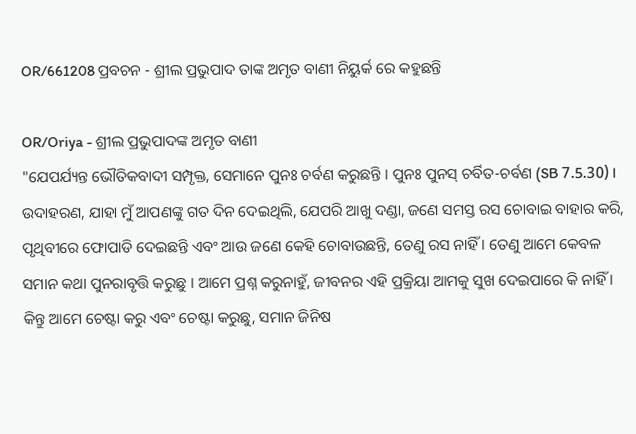OR/661208 ପ୍ରବଚନ - ଶ୍ରୀଲ ପ୍ରଭୁପାଦ ତାଙ୍କ ଅମୃତ ବାଣୀ ନିୟୁର୍କ ରେ କହୁଛନ୍ତି

OR/Oriya - ଶ୍ରୀଲ ପ୍ରଭୁପାଦଙ୍କ ଅମୃତ ବାଣୀ
"ଯେପର୍ଯ୍ୟନ୍ତ ଭୌତିକବାଦୀ ସମ୍ପୃକ୍ତ, ସେମାନେ ପୁନଃ ଚର୍ବଣ କରୁଛନ୍ତି । ପୁନଃ ପୁନସ୍ ଚର୍ବିତ-ଚର୍ବଣ (SB 7.5.30)। ଉଦାହରଣ, ଯାହା ମୁଁ ଆପଣଙ୍କୁ ଗତ ଦିନ ଦେଇଥିଲି, ଯେପରି ଆଖୁ ଦଣ୍ଡା, ଜଣେ ସମସ୍ତ ରସ ଚୋବାଇ ବାହାର କରି, ପୃଥିବୀରେ ଫୋପାଡି ଦେଇଛନ୍ତି ଏବଂ ଆଉ ଜଣେ କେହି ଚୋବାଉଛନ୍ତି, ତେଣୁ ରସ ନାହିଁ । ତେଣୁ ଆମେ କେବଳ ସମାନ କଥା ପୁନରାବୃତ୍ତି କରୁଛୁ । ଆମେ ପ୍ରଶ୍ନ କରୁନାହୁଁ, ଜୀବନର ଏହି ପ୍ରକ୍ରିୟା ଆମକୁ ସୁଖ ଦେଇପାରେ କି ନାହିଁ । କିନ୍ତୁ ଆମେ ଚେଷ୍ଟା କରୁ ଏବଂ ଚେଷ୍ଟା କରୁଛୁ, ସମାନ ଜିନିଷ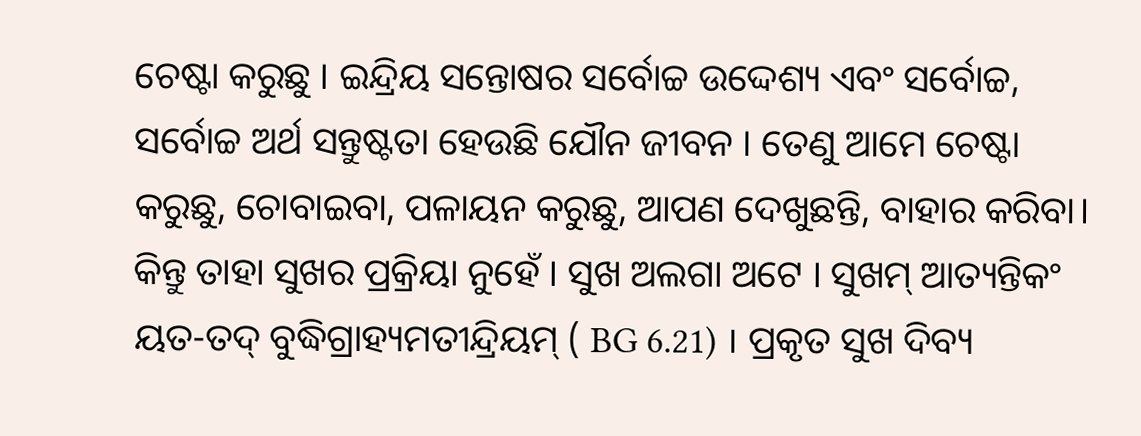ଚେଷ୍ଟା କରୁଛୁ । ଇନ୍ଦ୍ରିୟ ସନ୍ତୋଷର ସର୍ବୋଚ୍ଚ ଉଦ୍ଦେଶ୍ୟ ଏବଂ ସର୍ବୋଚ୍ଚ, ସର୍ବୋଚ୍ଚ ଅର୍ଥ ସନ୍ତୁଷ୍ଟତା ହେଉଛି ଯୌନ ଜୀବନ । ତେଣୁ ଆମେ ଚେଷ୍ଟା କରୁଛୁ, ଚୋବାଇବା, ପଳାୟନ କରୁଛୁ, ଆପଣ ଦେଖୁଛନ୍ତି, ବାହାର କରିବା। କିନ୍ତୁ ତାହା ସୁଖର ପ୍ରକ୍ରିୟା ନୁହେଁ । ସୁଖ ଅଲଗା ଅଟେ । ସୁଖମ୍ ଆତ୍ୟନ୍ତିକଂ ୟତ-ତଦ୍ ବୁଦ୍ଧିଗ୍ରାହ୍ୟମତୀନ୍ଦ୍ରିୟମ୍ ( BG 6.21) । ପ୍ରକୃତ ସୁଖ ଦିବ୍ୟ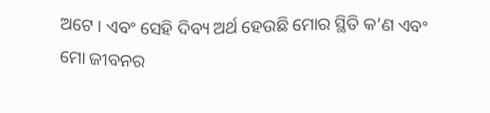ଅଟେ । ଏବଂ ସେହି ଦିବ୍ୟ ଅର୍ଥ ହେଉଛି ମୋର ସ୍ଥିତି କ’ଣ ଏବଂ ମୋ ଜୀବନର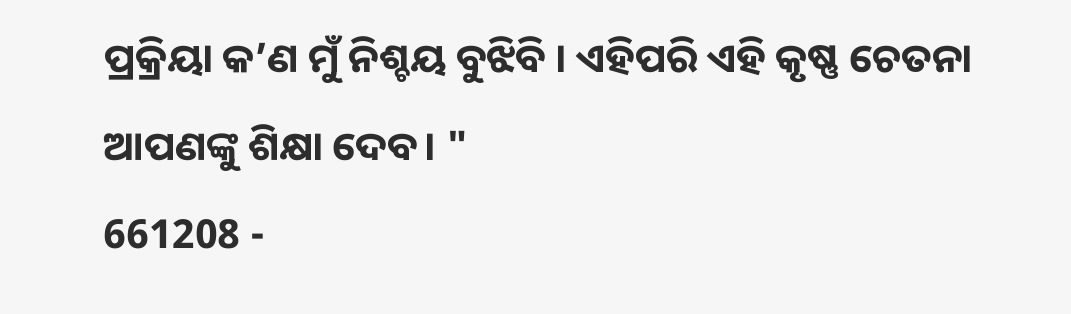ପ୍ରକ୍ରିୟା କ’ଣ ମୁଁ ନିଶ୍ଚୟ ବୁଝିବି । ଏହିପରି ଏହି କୃଷ୍ଣ ଚେତନା ଆପଣଙ୍କୁ ଶିକ୍ଷା ଦେବ। "
661208 -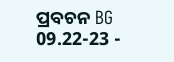ପ୍ରବଚନ BG 09.22-23 -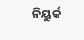ନିୟୁର୍କ